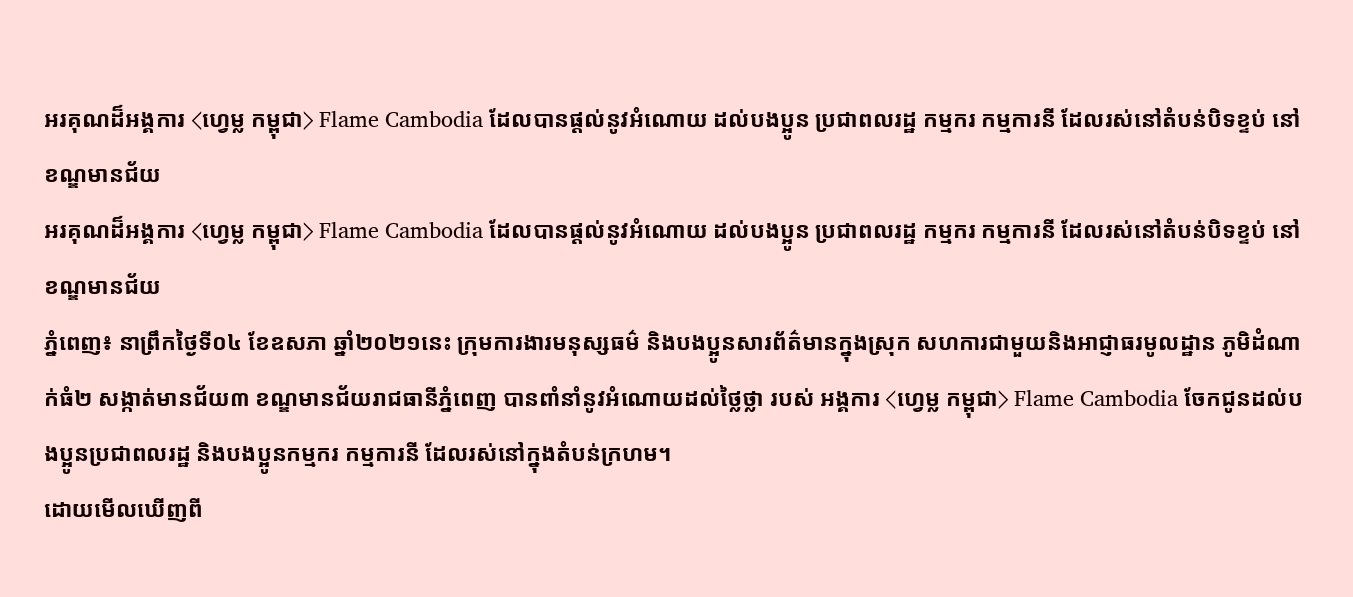អរគុណដ៏អង្គការ ⟨ហ្វេម្ល កម្ពុជា⟩ Flame Cambodia ដែលបានផ្ដល់នូវអំណោយ ដល់បងប្អូន ប្រជាពលរដ្ឋ កម្មករ កម្មការនី ដែលរស់នៅតំបន់បិទខ្ទប់ នៅខណ្ឌមានជ័យ
អរគុណដ៏អង្គការ ⟨ហ្វេម្ល កម្ពុជា⟩ Flame Cambodia ដែលបានផ្ដល់នូវអំណោយ ដល់បងប្អូន ប្រជាពលរដ្ឋ កម្មករ កម្មការនី ដែលរស់នៅតំបន់បិទខ្ទប់ នៅខណ្ឌមានជ័យ
ភ្នំពេញ៖ នាព្រឹកថ្ងៃទី០៤ ខែឧសភា ឆ្នាំ២០២១នេះ ក្រុមការងារមនុស្សធម៌ និងបងប្អូនសារព័ត៌មានក្នុងស្រុក សហការជាមួយនិងអាជ្ញាធរមូលដ្ឋាន ភូមិដំណាក់ធំ២ សង្កាត់មានជ័យ៣ ខណ្ឌមានជ័យរាជធានីភ្នំពេញ បានពាំនាំនូវអំណោយដល់ថ្លៃថ្លា របស់ អង្គការ ⟨ហ្វេម្ល កម្ពុជា⟩ Flame Cambodia ចែកជូនដល់បងប្អូនប្រជាពលរដ្ឋ និងបងប្អូនកម្មករ កម្មការនី ដែលរស់នៅក្នុងតំបន់ក្រហម។
ដោយមើលឃើញពី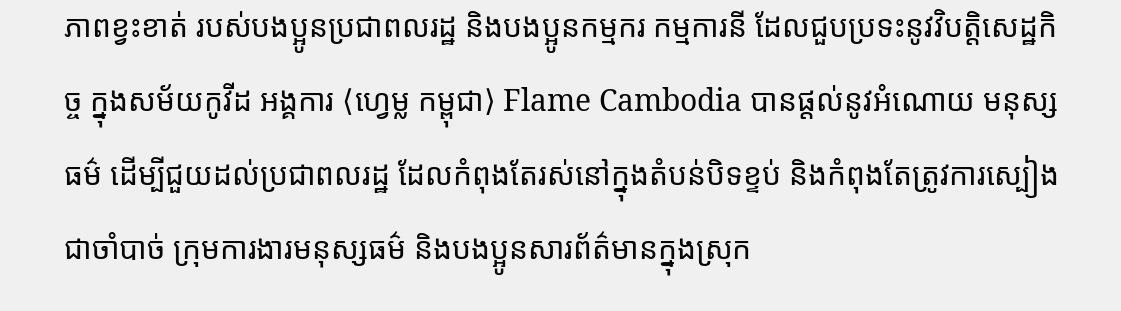ភាពខ្វះខាត់ របស់បងប្អូនប្រជាពលរដ្ឋ និងបងប្អូនកម្មករ កម្មការនី ដែលជួបប្រទះនូវវិបត្តិសេដ្ឋកិច្ច ក្នុងសម័យកូវីដ អង្គការ ⟨ហ្វេម្ល កម្ពុជា⟩ Flame Cambodia បានផ្តល់នូវអំណោយ មនុស្សធម៌ ដើម្បីជួយដល់ប្រជាពលរដ្ឋ ដែលកំពុងតែរស់នៅក្នុងតំបន់បិទខ្ទប់ និងកំពុងតែត្រូវការស្បៀងជាចាំបាច់ ក្រុមការងារមនុស្សធម៌ និងបងប្អូនសារព័ត៌មានក្នុងស្រុក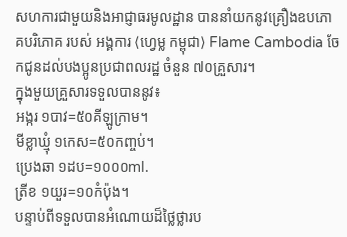សហការជាមួយនិងអាជ្ញាធរមូលដ្ឋាន បាននាំយកនូវគ្រឿងឧបភោគបរិភោគ របស់ អង្គការ ⟨ហ្វេម្ល កម្ពុជា⟩ Flame Cambodia ចែកជូនដល់បងប្អូនប្រជាពលរដ្ឋ ចំនួន ៧០គ្រួសារ។
ក្នុងមួយគ្រួសារទទួលបាននូវ៖
អង្ករ ១បាវ=៥០គីឡូក្រាម។
មីខ្លាឃ្មុំ ១កេស=៥០កញ្ចប់។
ប្រេងឆា ១ដប=១០០០ml.
ត្រីខ ១យួរ=១០កំប៉ុង។
បន្ទាប់ពីទទួលបានអំណោយដ៏ថ្លៃថ្លារប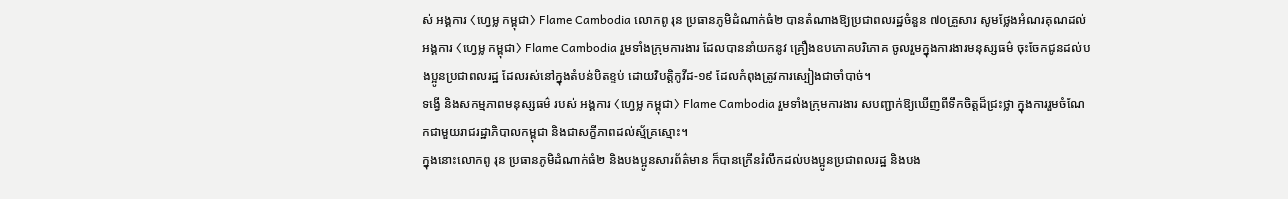ស់ អង្គការ ⟨ហ្វេម្ល កម្ពុជា⟩ Flame Cambodia លោកពូ រុន ប្រធានភូមិដំណាក់ធំ២ បានតំណាងឱ្យប្រជាពលរដ្ឋចំនួន ៧០គ្រួសារ សូមថ្លែងអំណរគុណដល់ អង្គការ ⟨ហ្វេម្ល កម្ពុជា⟩ Flame Cambodia រួមទាំងក្រុមការងារ ដែលបាននាំយកនូវ គ្រឿងឧបភោគបរិភោគ ចូលរួមក្នុងការងារមនុស្សធម៌ ចុះចែកជូនដល់បងប្អូនប្រជាពលរដ្ឋ ដែលរស់នៅក្នុងតំបន់បិតខ្ទប់ ដោយវិបត្តិកូវីដ-១៩ ដែលកំពុងត្រូវការស្បៀងជាចាំបាច់។
ទង្វើ និងសកម្មភាពមនុស្សធម៌ របស់ អង្គការ ⟨ហ្វេម្ល កម្ពុជា⟩ Flame Cambodia រួមទាំងក្រុមការងារ សបញ្ជាក់ឱ្យឃើញពីទឹកចិត្តដ៏ជ្រះថ្លា ក្នុងការរួមចំណែកជាមួយរាជរដ្ឋាភិបាលកម្ពុជា និងជាសក្ខីភាពដល់ស្ម័គ្រស្មោះ។
ក្នុងនោះលោកពូ រុន ប្រធានភូមិដំណាក់ធំ២ និងបងប្អូនសារព័ត៌មាន ក៏បានក្រើនរំលឹកដល់បងប្អូនប្រជាពលរដ្ឋ និងបង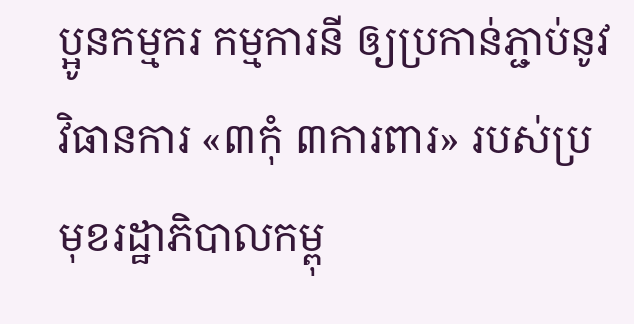ប្អូនកម្មករ កម្មការនី ឲ្យប្រកាន់ភ្ជាប់នូវ វិធានការ «៣កុំ ៣ការពារ» របស់ប្រមុខរដ្ឋាភិបាលកម្ពុ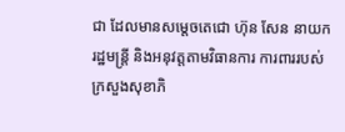ជា ដែលមានសម្ដេចតេជោ ហ៊ុន សែន នាយករដ្ឋមន្ត្រី និងអនុវត្តតាមវិធានការ ការពាររបស់ក្រសួងសុខាភិ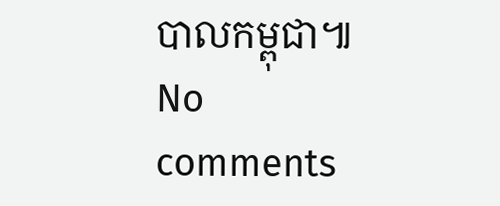បាលកម្ពុជា៕
No comments